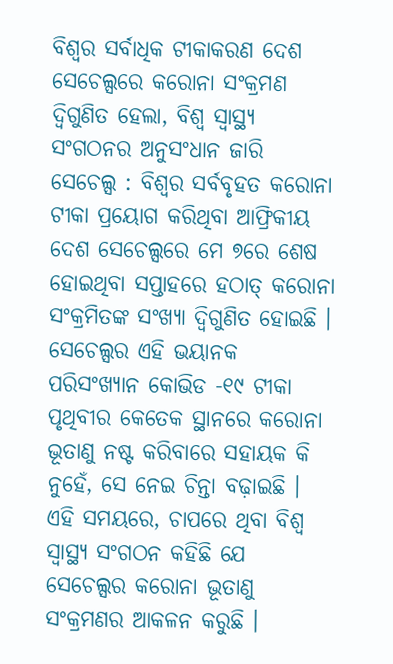ବିଶ୍ୱର ସର୍ବାଧିକ ଟୀକାକରଣ ଦେଶ ସେଚେଲ୍ସରେ କରୋନା ସଂକ୍ରମଣ ଦ୍ୱିଗୁଣିତ ହେଲା, ବିଶ୍ୱ ସ୍ୱାସ୍ଥ୍ୟ ସଂଗଠନର ଅନୁସଂଧାନ ଜାରି
ସେଚେଲ୍ସ : ବିଶ୍ୱର ସର୍ବବୃହତ କରୋନା ଟୀକା ପ୍ରୟୋଗ କରିଥିବା ଆଫ୍ରିକୀୟ ଦେଶ ସେଚେଲ୍ସରେ ମେ ୭ରେ ଶେଷ ହୋଇଥିବା ସପ୍ତାହରେ ହଠାତ୍ କରୋନା ସଂକ୍ରମିତଙ୍କ ସଂଖ୍ୟା ଦ୍ୱିଗୁଣିତ ହୋଇଛି । ସେଚେଲ୍ସର ଏହି ଭୟାନକ ପରିସଂଖ୍ୟାନ କୋଭିଡ -୧୯ ଟୀକା ପୃଥିବୀର କେତେକ ସ୍ଥାନରେ କରୋନା ଭୂତାଣୁ ନଷ୍ଟ କରିବାରେ ସହାୟକ କି ନୁହେଁ, ସେ ନେଇ ଚିନ୍ତା ବଢ଼ାଇଛି । ଏହି ସମୟରେ, ଚାପରେ ଥିବା ବିଶ୍ୱ ସ୍ୱାସ୍ଥ୍ୟ ସଂଗଠନ କହିଛି ଯେ ସେଚେଲ୍ସର କରୋନା ଭୂତାଣୁ ସଂକ୍ରମଣର ଆକଳନ କରୁଛି ।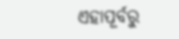ଏହାପୂର୍ବରୁ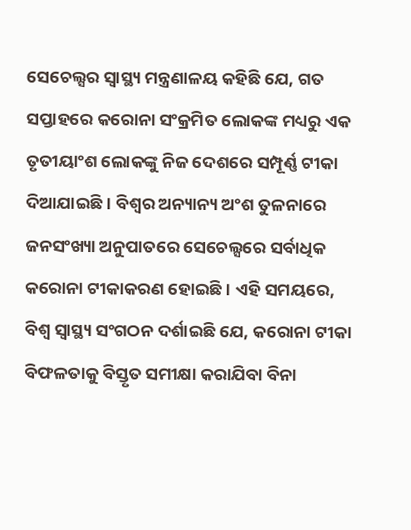ସେଚେଲ୍ସର ସ୍ୱାସ୍ଥ୍ୟ ମନ୍ତ୍ରଣାଳୟ କହିଛି ଯେ, ଗତ ସପ୍ତାହରେ କରୋନା ସଂକ୍ରମିତ ଲୋକଙ୍କ ମଧ୍ୟରୁ ଏକ ତୃତୀୟାଂଶ ଲୋକଙ୍କୁ ନିଜ ଦେଶରେ ସମ୍ପୂର୍ଣ୍ଣ ଟୀକା ଦିଆଯାଇଛି। ବିଶ୍ୱର ଅନ୍ୟାନ୍ୟ ଅଂଶ ତୁଳନାରେ ଜନସଂଖ୍ୟା ଅନୁପାତରେ ସେଚେଲ୍ସରେ ସର୍ବାଧିକ କରୋନା ଟୀକାକରଣ ହୋଇଛି । ଏହି ସମୟରେ, ବିଶ୍ୱ ସ୍ୱାସ୍ଥ୍ୟ ସଂଗଠନ ଦର୍ଶାଇଛି ଯେ, କରୋନା ଟୀକା ବିଫଳତାକୁ ବିସ୍ତୃତ ସମୀକ୍ଷା କରାଯିବା ବିନା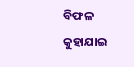ବିଫଳ କୁହାଯାଇ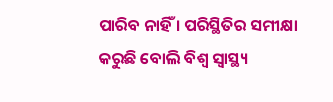ପାରିବ ନାହିଁ । ପରିସ୍ଥିତିର ସମୀକ୍ଷା କରୁଛି ବୋଲି ବିଶ୍ୱ ସ୍ୱାସ୍ଥ୍ୟ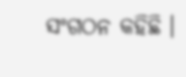ସଂଗଠନ କହିଛି ।